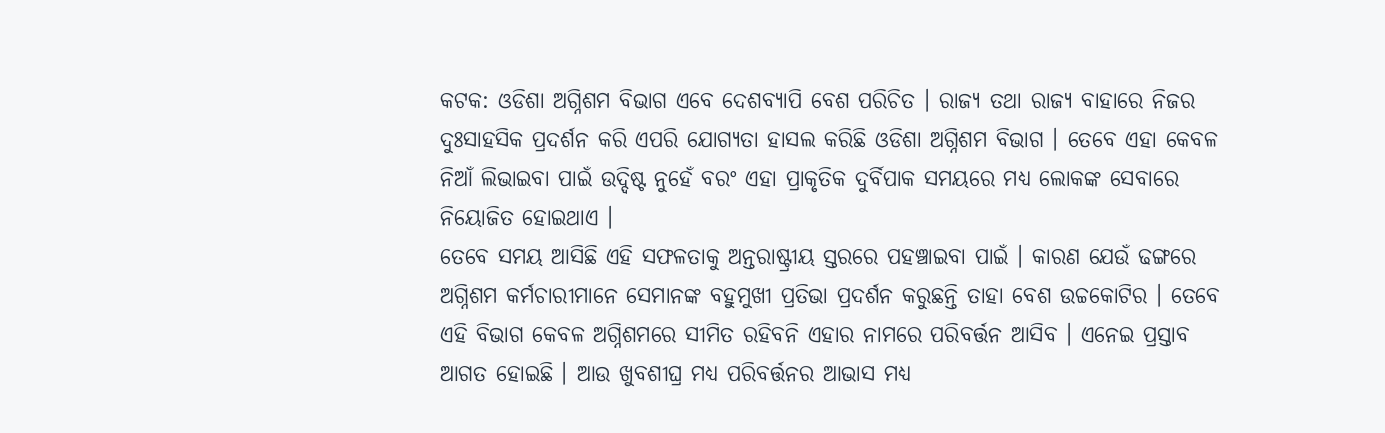କଟକ: ଓଡିଶା ଅଗ୍ନିଶମ ବିଭାଗ ଏବେ ଦେଶବ୍ୟାପି ବେଶ ପରିଚିତ । ରାଜ୍ୟ ତଥା ରାଜ୍ୟ ବାହାରେ ନିଜର ଦୁଃସାହସିକ ପ୍ରଦର୍ଶନ କରି ଏପରି ଯୋଗ୍ୟତା ହାସଲ କରିଛି ଓଡିଶା ଅଗ୍ନିଶମ ବିଭାଗ । ତେବେ ଏହା କେବଳ ନିଆଁ ଲିଭାଇବା ପାଇଁ ଉଦ୍ଦିଷ୍ଟ ନୁହେଁ ବରଂ ଏହା ପ୍ରାକୃତିକ ଦୁର୍ବିପାକ ସମୟରେ ମଧ୍ୟ ଲୋକଙ୍କ ସେବାରେ ନିୟୋଜିତ ହୋଇଥାଏ ।
ତେବେ ସମୟ ଆସିଛି ଏହି ସଫଳତାକୁ ଅନ୍ତରାଷ୍ଟ୍ରୀୟ ସ୍ତରରେ ପହଞ୍ଚାଇବା ପାଇଁ । କାରଣ ଯେଉଁ ଢଙ୍ଗରେ ଅଗ୍ନିଶମ କର୍ମଚାରୀମାନେ ସେମାନଙ୍କ ବହୁମୁଖୀ ପ୍ରତିଭା ପ୍ରଦର୍ଶନ କରୁଛନ୍ତି ତାହା ବେଶ ଉଚ୍ଚକୋଟିର । ତେବେ ଏହି ବିଭାଗ କେବଳ ଅଗ୍ନିଶମରେ ସୀମିତ ରହିବନି ଏହାର ନାମରେ ପରିବର୍ତ୍ତନ ଆସିବ । ଏନେଇ ପ୍ରସ୍ତାବ ଆଗତ ହୋଇଛି । ଆଉ ଖୁବଶୀଘ୍ର ମଧ୍ୟ ପରିବର୍ତ୍ତନର ଆଭାସ ମଧ୍ୟ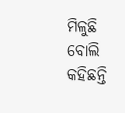ମିଳୁଛି ବୋଲି କହିଛନ୍ତି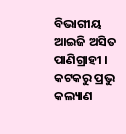ବିଭାଗୀୟ ଆଇଜି ଅସିତ ପାଣିଗ୍ରାହୀ ।
କଟକରୁ ପ୍ରଭୁ କଲ୍ୟାଣ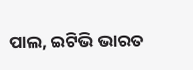ପାଲ, ଇଟିଭି ଭାରତ